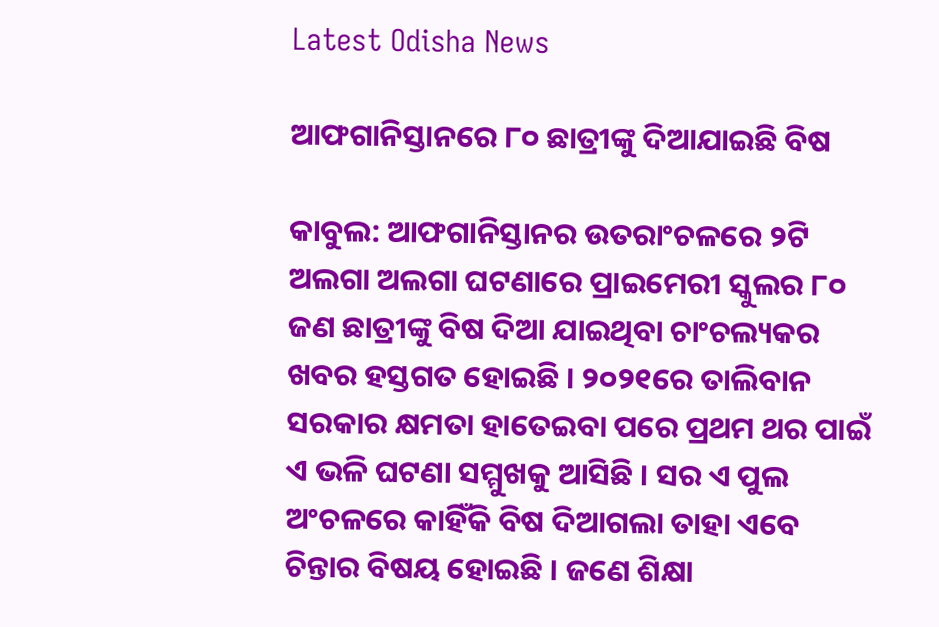Latest Odisha News

ଆଫଗାନିସ୍ତାନରେ ୮୦ ଛାତ୍ରୀଙ୍କୁ ଦିଆଯାଇଛି ବିଷ

କାବୁଲ: ଆଫଗାନିସ୍ତାନର ଉତରାଂଚଳରେ ୨ଟି ଅଲଗା ଅଲଗା ଘଟଣାରେ ପ୍ରାଇମେରୀ ସ୍କୁଲର ୮୦ ଜଣ ଛାତ୍ରୀଙ୍କୁ ବିଷ ଦିଆ ଯାଇଥିବା ଚାଂଚଲ୍ୟକର ଖବର ହସ୍ତଗତ ହୋଇଛି । ୨୦୨୧ରେ ତାଲିବାନ ସରକାର କ୍ଷମତା ହାତେଇବା ପରେ ପ୍ରଥମ ଥର ପାଇଁ ଏ ଭଳି ଘଟଣା ସମ୍ମୁଖକୁ ଆସିଛି । ସର ଏ ପୁଲ ଅଂଚଳରେ କାହିଁକି ବିଷ ଦିଆଗଲା ତାହା ଏବେ ଚିନ୍ତାର ବିଷୟ ହୋଇଛି । ଜଣେ ଶିକ୍ଷା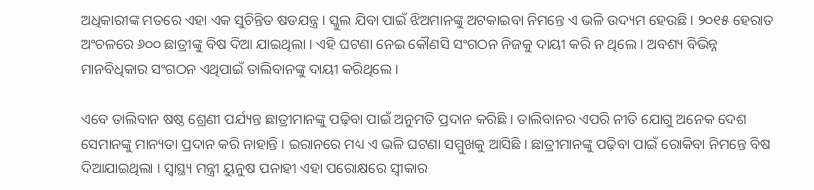ଅଧିକାରୀଙ୍କ ମତରେ ଏହା ଏକ ସୁଚିନ୍ତିତ ଷଡଯନ୍ତ୍ର । ସ୍କୁଲ ଯିବା ପାଇଁ ଝିଅମାନଙ୍କୁ ଅଟକାଇବା ନିମନ୍ତେ ଏ ଭଳି ଉଦ୍ୟମ ହେଉଛି । ୨୦୧୫ ହେରାତ ଅଂଚଳରେ ୬୦୦ ଛାତ୍ରୀଙ୍କୁ ବିଷ ଦିଆ ଯାଇଥିଲା । ଏହି ଘଟଣା ନେଇ କୌଣସି ସଂଗଠନ ନିଜକୁ ଦାୟୀ କରି ନ ଥିଲେ । ଅବଶ୍ୟ ବିଭିନ୍ନ ମାନବିଧିକାର ସଂଗଠନ ଏଥିପାଇଁ ତାଲିବାନଙ୍କୁ ଦାୟୀ କରିଥିଲେ ।

ଏବେ ତାଲିବାନ ଷଷ୍ଠ ଶ୍ରେଣୀ ପର୍ଯ୍ୟନ୍ତ ଛାତ୍ରୀମାନଙ୍କୁ ପଢ଼ିବା ପାଇଁ ଅନୁମତି ପ୍ରଦାନ କରିଛି । ତାଲିବାନର ଏପରି ନୀତି ଯୋଗୁ ଅନେକ ଦେଶ ସେମାନଙ୍କୁ ମାନ୍ୟତା ପ୍ରଦାନ କରି ନାହାନ୍ତି । ଇରାନରେ ମଧ୍ୟ ଏ ଭଳି ଘଟଣା ସମ୍ମୁଖକୁ ଆସିଛି । ଛାତ୍ରୀମାନଙ୍କୁ ପଢ଼ିବା ପାଇଁ ରୋକିବା ନିମନ୍ତେ ବିଷ ଦିଆଯାଇଥିଲା । ସ୍ୱାସ୍ଥ୍ୟ ମନ୍ତ୍ରୀ ୟୁନୁଷ ପନାହୀ ଏହା ପରୋକ୍ଷରେ ସ୍ୱୀକାର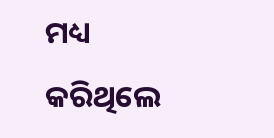ମଧ୍ୟ କରିଥିଲେ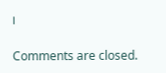।

Comments are closed.